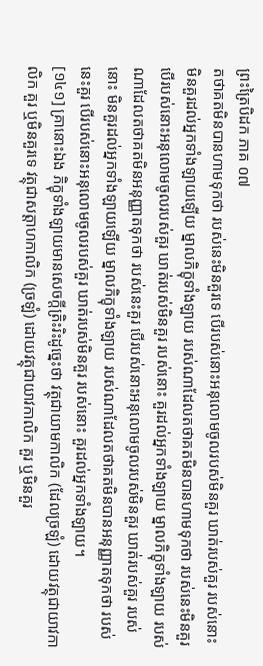ព្រះត្រៃបិដក ភាគ ០៧
តថាគតមិនបានហាមទុកថា របស់នេះមិនគួរទេ បើរបស់នោះអនុលោមចូលរបស់មិនគួរ ឃាត់របស់គួរ របស់នោះ មិនគួរដល់អ្នកទាំងឡាយឡើយ ម្នាលភិក្ខុទាំងឡាយ របស់ណាដែលតថាគតមិនបានហាមទុកថា របស់នេះមិនគួរ បើរបស់នោះអនុលោមចូលរបស់គួរ ឃាត់របស់មិនគួរ របស់នោះ គួរដល់អ្នកទាំងឡាយ ម្នាលភិក្ខុទាំងឡាយ របស់ណាដែលតថាគតមិនអនុញ្ញាតទុកថា របស់នេះគួរ បើរបស់នោះអនុលោមចូលរបស់មិនគួរ ឃាត់របស់គួរ របស់នោះ មិនគួរដល់អ្នកទាំងឡាយឡើយ ម្នាលភិក្ខុទាំងឡាយ របស់ណាដែលតថាគតមិនបានអនុញ្ញាតទុកថា របស់នេះគួរ បើរបស់នោះអនុលោមចូលរបស់គួរ ឃាត់របស់មិនគួរ របស់នោះ គួរដល់អ្នកទាំងឡាយ។
[១៤១] គ្រានោះឯង ភិក្ខុទាំងឡាយមានសេចក្តីត្រិះរិះដូច្នេះថា វត្ថុជាយាមកាលិក (ដែលច្រឡំ) ដោយវត្ថុជាយាវកាលិក គួរ ឬមិនគួរទេ វត្ថុជាសត្តាហកាលិក (ច្រឡំ) ដោយវត្ថុជាយាវកាលិក គួរ ឬមិនគួរ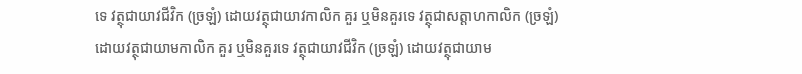ទេ វត្ថុជាយាវជីវិក (ច្រឡំ) ដោយវត្ថុជាយាវកាលិក គួរ ឬមិនគួរទេ វត្ថុជាសត្តាហកាលិក (ច្រឡំ) ដោយវត្ថុជាយាមកាលិក គួរ ឬមិនគួរទេ វត្ថុជាយាវជីវិក (ច្រឡំ) ដោយវត្ថុជាយាម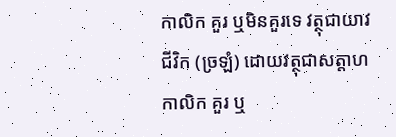កាលិក គួរ ឬមិនគួរទេ វត្ថុជាយាវជីវិក (ច្រឡំ) ដោយវត្ថុជាសត្តាហកាលិក គួរ ឬ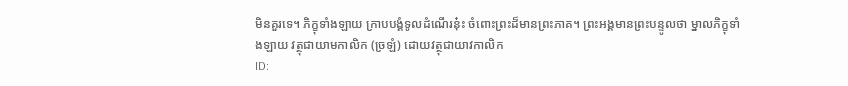មិនគួរទេ។ ភិក្ខុទាំងឡាយ ក្រាបបង្គំទូលដំណើរនុ៎ះ ចំពោះព្រះដ៏មានព្រះភាគ។ ព្រះអង្គមានព្រះបន្ទូលថា ម្នាលភិក្ខុទាំងឡាយ វត្ថុជាយាមកាលិក (ច្រឡំ) ដោយវត្ថុជាយាវកាលិក
ID: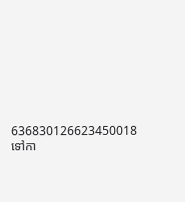636830126623450018
ទៅកា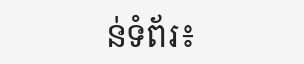ន់ទំព័រ៖